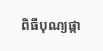ពិធីបុណ្យផ្កា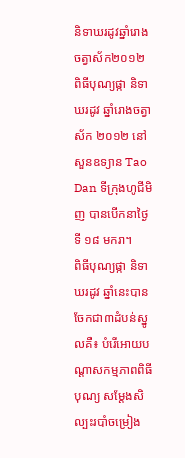និទាឃរដូវឆ្នាំរោងចត្វាស័ក២០១២
ពិធីបុណ្យផ្កា និទាឃរដូវ ឆ្នាំរោងចត្វាស័ក ២០១២ នៅសួនឧទ្យាន Tao Dan ទីក្រុងហូជីមិញ បានបើកនាថ្ងៃទី ១៨ មករា។
ពិធីបុណ្យផ្កា និទាឃរដូវ ឆ្នាំនេះបានចែកជា៣ដំបន់ស្នូលគឺ៖ បំរើអោយបណ្ដាសកម្មភាពពិធីបុណ្យ សម្ដែងសិ
ល្បះរបាំចម្រៀង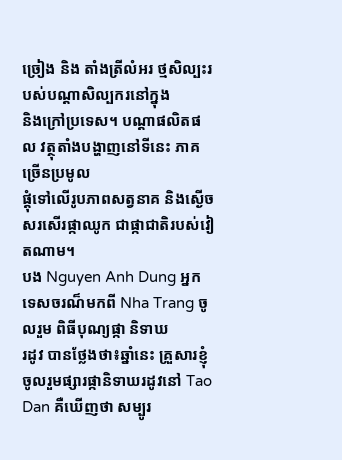ច្រៀង និង តាំងត្រីលំអរ ថ្មសិល្បះរបស់បណ្ដាសិល្បករនៅក្នុង
និងក្រៅប្រទេស។ បណ្ដាផលិតផល វត្ថុតាំងបង្ហាញនៅទីនេះ ភាគច្រើនប្រមូល
ផ្តុំទៅលើរូបភាពសត្វនាគ និងស្ងើចសរសើរផ្កាឈូក ជាផ្កាជាតិរបស់វៀតណាម។
បង Nguyen Anh Dung អ្នកទេសចរណ៏មកពី Nha Trang ចូលរួម ពិធីបុណ្យផ្កា និទាឃ
រដូវ បានថ្លែងថា៖ឆ្នាំនេះ គ្រួសារខ្ញុំចូលរួមផ្សារផ្កានិទាឃរដូវនៅ Tao Dan គឺឃើញថា សម្បូរ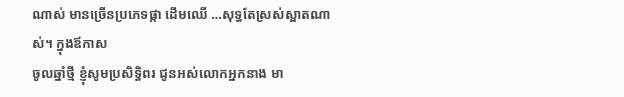ណាស់ មានច្រើនប្រភេទផ្កា ដើមឈើ …សុទ្ធតែស្រស់ស្អាតណាស់។ ក្នុងឪកាស
ចូលឆ្នាំថ្មី ខ្ញុំសូមប្រសិទ្ធិពរ ជូនអស់លោកអ្នកនាង មា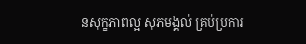នសុក្ខភាពល្អ សុភមង្គល់ គ្រប់ប្រការ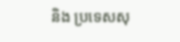និង ប្រទេសសុ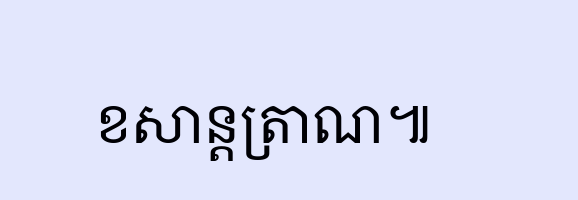ខសាន្តត្រាណ៕